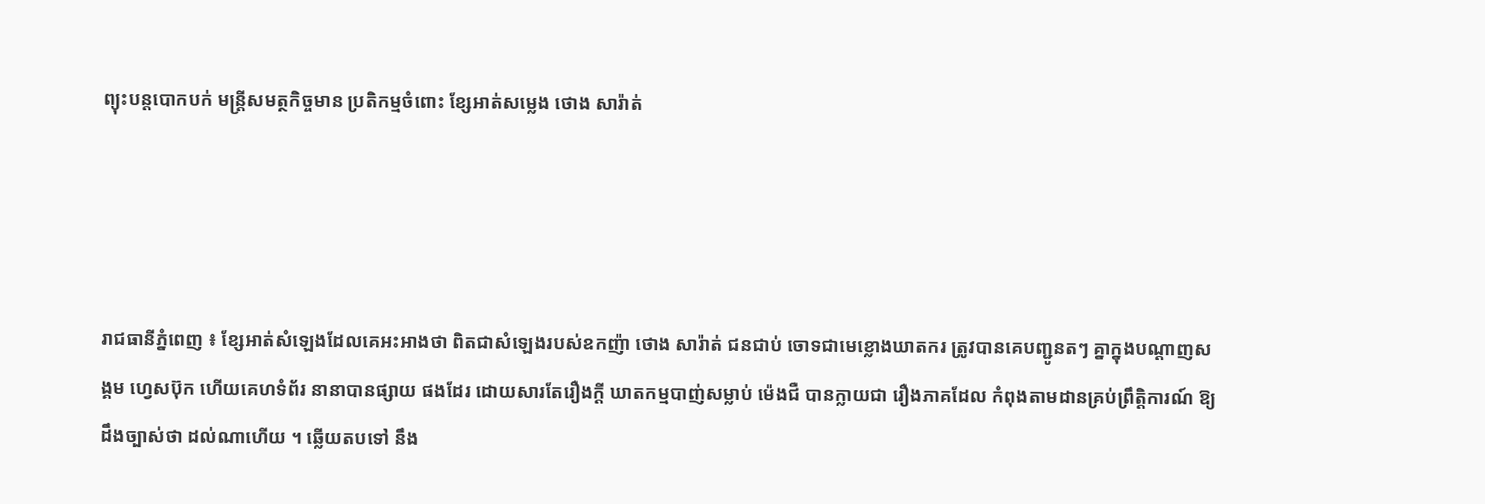ព្យុះបន្តបោកបក់ មន្ត្រីសមត្ថកិច្ចមាន ប្រតិកម្មចំពោះ ខ្សែអាត់សម្លេង ថោង សារ៉ាត់




រាជធានីភ្នំពេញ ៖ ខ្សែអាត់សំឡេងដែលគេអះអាងថា ពិតជាសំឡេងរបស់ឧកញ៉ា ថោង សារ៉ាត់ ជនជាប់ ចោទជាមេខ្លោងឃាតករ ត្រូវបានគេបញ្ជូនតៗ គ្នាក្នុងបណ្ដាញសង្គម ហ្វេសប៊ុក ហើយគេហទំព័រ នានាបានផ្សាយ ផងដែរ ដោយសារតែរឿងក្ដី ឃាតកម្មបាញ់សម្លាប់ ម៉េងជឺ បានក្លាយជា រឿងភាគដែល កំពុងតាមដានគ្រប់ព្រឹត្តិការណ៍ ឱ្យដឹងច្បាស់ថា ដល់ណាហើយ ។ ឆ្លើយតបទៅ នឹង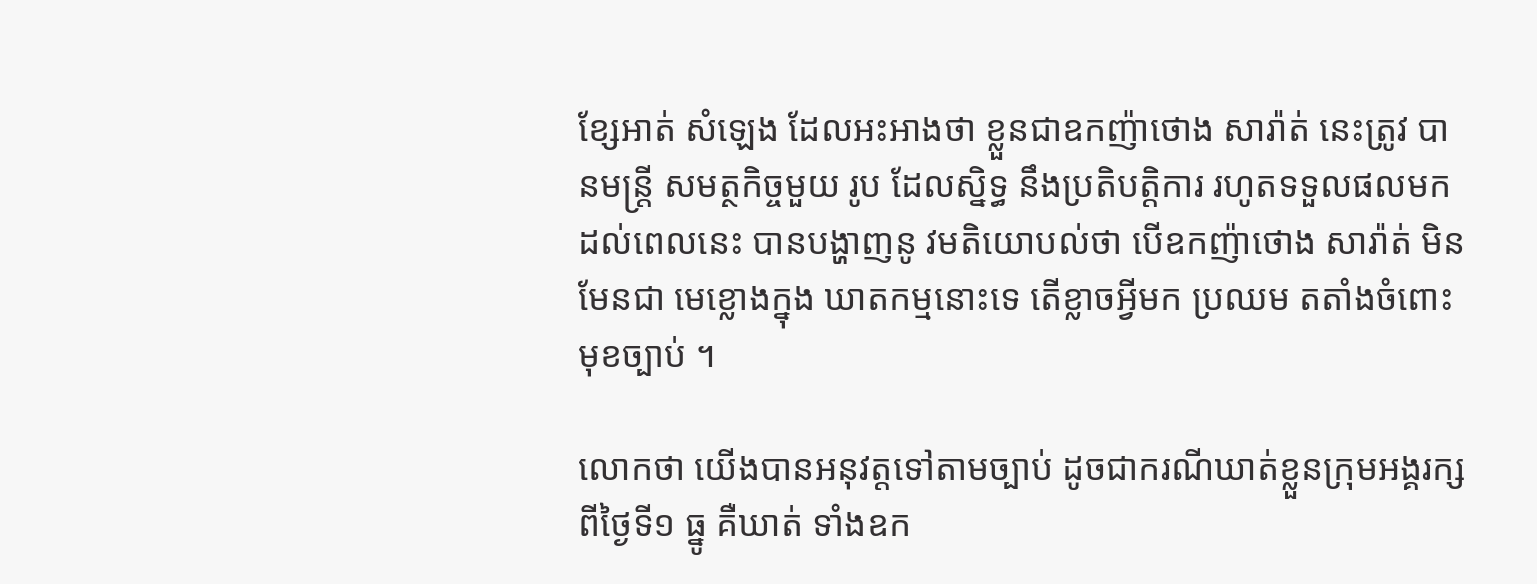ខ្សែអាត់ សំឡេង ដែលអះអាងថា ខ្លួនជាឧកញ៉ាថោង សារ៉ាត់ នេះត្រូវ បានមន្ត្រី សមត្ថកិច្ចមួយ រូប ដែលសិ្នទ្ធ នឹងប្រតិបត្តិការ រហូតទទួលផលមក ដល់ពេលនេះ បានបង្ហាញនូ វមតិយោបល់ថា បើឧកញ៉ាថោង សារ៉ាត់ មិនមែនជា មេខ្លោងក្នុង ឃាតកម្មនោះទេ តើខ្លាចអ្វីមក ប្រឈម តតាំងចំពោះ មុខច្បាប់ ។

លោកថា យើងបានអនុវត្តទៅតាមច្បាប់ ដូចជាករណីឃាត់ខ្លួនក្រុមអង្គរក្សពីថ្ងៃទី១ ធ្នូ គឺឃាត់ ទាំងឧក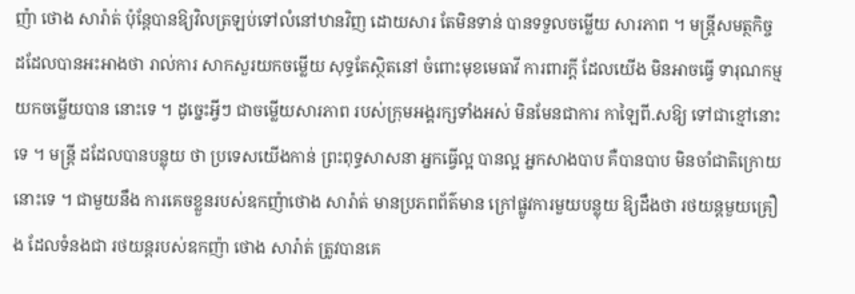ញ៉ា ថោង សារ៉ាត់ ប៉ុន្តែបានឱ្យវិលត្រឡប់ទៅលំនៅឋានវិញ ដោយសារ តែមិនទាន់ បានទទួលចម្លើយ សារភាព ។ មន្ត្រីសមត្ថកិច្ច ដដែលបានអះអាងថា រាល់ការ សាកសួរយកចម្លើយ សុទ្ធតែស្ថិតនៅ ចំពោះមុខមេធាវី ការពារក្ដី ដែលយើង មិនអាចធ្វើ ទារុណកម្មយកចម្លើយបាន នោះទេ ។ ដូច្នេះអ្វីៗ ជាចម្លើយសារភាព របស់ក្រុមអង្គរក្សទាំងអស់ មិនមែនជាការ កាឡៃពី.សឱ្យ ទៅជាខ្មៅនោះទេ ។ មន្ត្រី ដដែលបានបន្លុយ ថា ប្រទេសយើងកាន់ ព្រះពុទ្ធសាសនា អ្នកធ្វើល្អ បានល្អ អ្នកសាងបាប គឺបានបាប មិនចាំជាតិក្រោយ នោះទេ ។ ជាមួយនឹង ការគេចខ្លួនរបស់ឧកញ៉ាថោង សារ៉ាត់ មានប្រភពព័ត៌មាន ក្រៅផ្លូវការមួយបន្លុយ ឱ្យដឹងថា រថយន្តមួយគ្រឿង ដែលទំនងជា រថយន្តរបស់ឧកញ៉ា ថោង សារ៉ាត់ ត្រូវបានគេ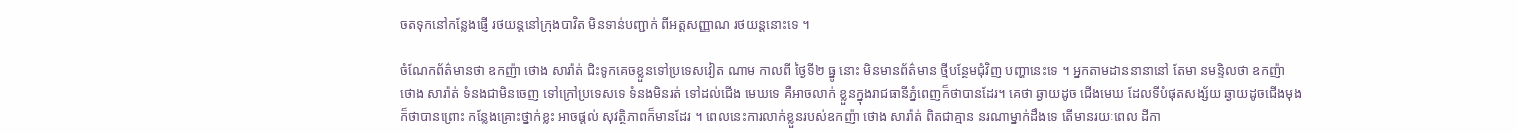ចតទុកនៅកន្លែងផ្ញើ រថយន្តនៅក្រុងបាវិត មិនទាន់បញ្ជាក់ ពីអត្តសញ្ញាណ រថយន្តនោះទេ ។

ចំណែកព័ត៌មានថា ឧកញ៉ា ថោង សារ៉ាត់ ជិះទូកគេចខ្លួនទៅប្រទេសវៀត ណាម កាលពី ថ្ងៃទី២ ធ្នូ នោះ មិនមានព័ត៌មាន ថ្មីបន្ថែមជុំវិញ បញ្ហានេះទេ ។ អ្នកតាមដាននានានៅ តែមា នមន្ទិលថា ឧកញ៉ា ថោង សារ៉ាត់ ទំនងជាមិនចេញ ទៅក្រៅប្រទេសទេ ទំនងមិនរត់ ទៅដល់ជើង មេឃទេ គឺអាចលាក់ ខ្លួនក្នុងរាជធានីភ្នំពេញក៏ថាបានដែរ។ គេថា ឆ្ងាយដូច ជើងមេឃ ដែលទីបំផុតសង្ស័យ ឆ្ងាយដូចជើងមុង ក៏ថាបានព្រោះ កន្លែងគ្រោះថ្នាក់ខ្លះ អាចផ្ដល់ សុវត្ថិភាពក៏មានដែរ ។ ពេលនេះការលាក់ខ្លួនរបស់ឧកញ៉ា ថោង សារ៉ាត់ ពិតជាគ្មាន នរណាម្នាក់ដឹងទេ តើមានរយៈពេល ដីកា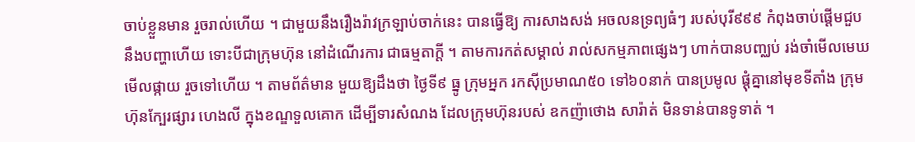ចាប់ខ្លួនមាន រួចរាល់ហើយ ។ ជាមួយនឹងរឿងរ៉ាវក្រឡាប់ចាក់នេះ បានធ្វើឱ្យ ការសាងសង់ អចលនទ្រព្យធំៗ របស់បុរី៩៩៩ កំពុងចាប់ផ្តើមជួប នឹងបញ្ហាហើយ ទោះបីជាក្រុមហ៊ុន នៅដំណើរការ ជាធម្មតាក្តី ។ តាមការកត់សម្គាល់ រាល់សកម្មភាពផ្សេងៗ ហាក់បានបញ្ឈប់ រង់ចាំមើលមេឃ មើលផ្កាយ រួចទៅហើយ ។ តាមព័ត៌មាន មួយឱ្យដឹងថា ថ្ងៃទី៩ ធ្នូ ក្រុមអ្នក រកស៊ីប្រមាណ៥០ ទៅ៦០នាក់ បានប្រមូល ផ្តុំគ្នានៅមុខទីតាំង ក្រុមហ៊ុនក្បែរផ្សារ ហេងលី ក្នុងខណ្ឌទួលគោក ដើម្បីទារសំណង ដែលក្រុមហ៊ុនរបស់ ឧកញ៉ាថោង សារ៉ាត់ មិនទាន់បានទូទាត់ ។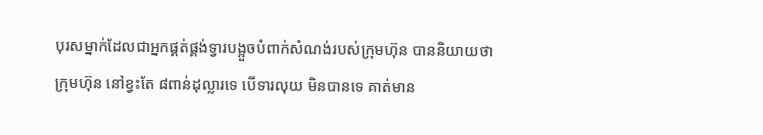បុរសម្នាក់ដែលជាអ្នកផ្គត់ផ្គង់ទ្វារបង្អួចបំពាក់សំណង់របស់ក្រុមហ៊ុន បាននិយាយថា ក្រុមហ៊ុន នៅខ្វះតែ ៨ពាន់ដុល្លារទេ បើទារលុយ មិនបានទេ គាត់មាន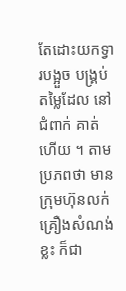តែដោះយកទ្វារបង្អួច បង្គ្រប់ តម្លៃដែល នៅជំពាក់ គាត់ហើយ ។ តាមប្រភពថា មានក្រុមហ៊ុនលក់ គ្រឿងសំណង់ខ្លះ ក៏ជា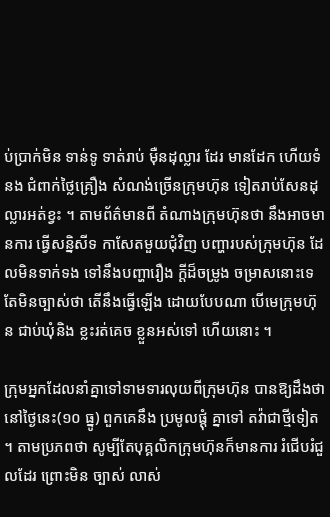ប់ប្រាក់មិន ទាន់ទូ ទាត់រាប់ ម៉ឺនដុល្លារ ដែរ មានដែក ហើយទំនង ជំពាក់ថ្លៃគ្រឿង សំណង់ច្រើនក្រុមហ៊ុន ទៀតរាប់សែនដុ ល្លារអត់ខ្វះ ។ តាមព័ត៌មានពី តំណាងក្រុមហ៊ុនថា នឹងអាចមានការ ធ្វើសន្និសីទ កាសែតមួយជុំវិញ បញ្ហារបស់ក្រុមហ៊ុន ដែលមិនទាក់ទង ទៅនឹងបញ្ហារឿង ក្ដីដ៏ចម្រូង ចម្រាសនោះទេ តែមិនច្បាស់ថា តើនឹងធ្វើឡើង ដោយបែបណា បើមេក្រុមហ៊ុន ជាប់ឃុំនិង ខ្លះរត់គេច ខ្លួនអស់ទៅ ហើយនោះ ។

ក្រុមអ្នកដែលនាំគ្នាទៅទាមទារលុយពីក្រុមហ៊ុន បានឱ្យដឹងថា នៅថ្ងៃនេះ(១០ ធ្នូ) ពួកគេនឹង ប្រមូលផ្ដុំ គ្នាទៅ តវ៉ាជាថ្មីទៀត ។ តាមប្រភពថា សូម្បីតែបុគ្គលិកក្រុមហ៊ុនក៏មានការ រំជើបរំជួលដែរ ព្រោះមិន ច្បាស់ លាស់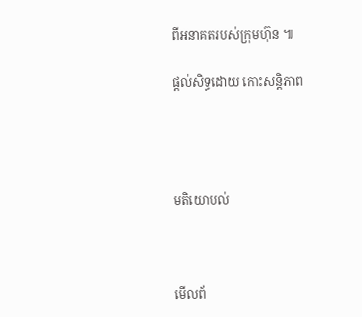ពីអនាគតរបស់ក្រុមហ៊ុន ៕

ផ្តល់សិទ្ធដោយ កោះសន្តិភាព




មតិយោបល់



មើលព័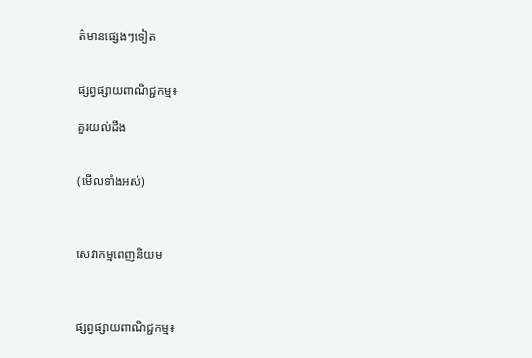ត៌មានផ្សេងៗទៀត


ផ្សព្វផ្សាយពាណិជ្ជកម្ម៖

គួរយល់ដឹង


(មើលទាំងអស់)



សេវាកម្មពេញនិយម



ផ្សព្វផ្សាយពាណិជ្ជកម្ម៖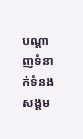បណ្តាញទំនាក់ទំនងសង្គម